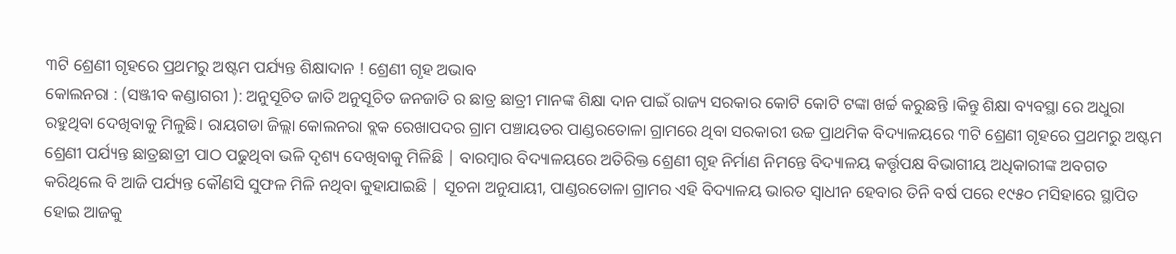୩ଟି ଶ୍ରେଣୀ ଗୃହରେ ପ୍ରଥମରୁ ଅଷ୍ଟମ ପର୍ଯ୍ୟନ୍ତ ଶିକ୍ଷାଦାନ ! ଶ୍ରେଣୀ ଗୃହ ଅଭାବ
କୋଲନରା : (ସଞ୍ଜୀବ କଣ୍ଡାଗରୀ ): ଅନୁସୂଚିତ ଜାତି ଅନୁସୂଚିତ ଜନଜାତି ର ଛାତ୍ର ଛାତ୍ରୀ ମାନଙ୍କ ଶିକ୍ଷା ଦାନ ପାଇଁ ରାଜ୍ୟ ସରକାର କୋଟି କୋଟି ଟଙ୍କା ଖର୍ଚ୍ଚ କରୁଛନ୍ତି ।କିନ୍ତୁ ଶିକ୍ଷା ବ୍ୟବସ୍ଥା ରେ ଅଧୁରା ରହୁଥିବା ଦେଖିବାକୁ ମିଳୁଛି। ରାୟଗଡା ଜିଲ୍ଲା କୋଲନରା ବ୍ଲକ ରେଖାପଦର ଗ୍ରାମ ପଞ୍ଚାୟତର ପାଣ୍ଡରତୋଳା ଗ୍ରାମରେ ଥିବା ସରକାରୀ ଉଚ୍ଚ ପ୍ରାଥମିକ ବିଦ୍ୟାଳୟରେ ୩ଟି ଶ୍ରେଣୀ ଗୃହରେ ପ୍ରଥମରୁ ଅଷ୍ଟମ ଶ୍ରେଣୀ ପର୍ଯ୍ୟନ୍ତ ଛାତ୍ରଛାତ୍ରୀ ପାଠ ପଢୁଥିବା ଭଳି ଦୃଶ୍ୟ ଦେଖିବାକୁ ମିଳିଛି | ବାରମ୍ବାର ବିଦ୍ୟାଳୟରେ ଅତିରିକ୍ତ ଶ୍ରେଣୀ ଗୃହ ନିର୍ମାଣ ନିମନ୍ତେ ବିଦ୍ୟାଳୟ କର୍ତ୍ତୃପକ୍ଷ ବିଭାଗୀୟ ଅଧିକାରୀଙ୍କ ଅବଗତ କରିଥିଲେ ବି ଆଜି ପର୍ଯ୍ୟନ୍ତ କୌଣସି ସୁଫଳ ମିଳି ନଥିବା କୁହାଯାଇଛି | ସୂଚନା ଅନୁଯାୟୀ, ପାଣ୍ଡରତୋଳା ଗ୍ରାମର ଏହି ବିଦ୍ୟାଳୟ ଭାରତ ସ୍ୱାଧୀନ ହେବାର ତିନି ବର୍ଷ ପରେ ୧୯୫୦ ମସିହାରେ ସ୍ଥାପିତ ହୋଇ ଆଜକୁ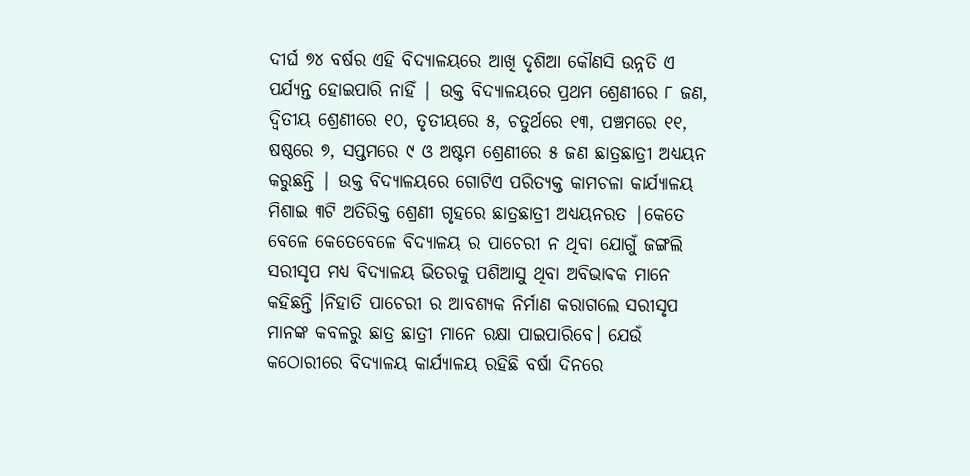ଦୀର୍ଘ ୭୪ ବର୍ଷର ଏହି ବିଦ୍ୟାଳୟରେ ଆଖି ଦୃଶିଆ କୌଣସି ଉନ୍ନତି ଏ ପର୍ଯ୍ୟନ୍ତ ହୋଇପାରି ନାହିଁ | ଉକ୍ତ ବିଦ୍ୟାଳୟରେ ପ୍ରଥମ ଶ୍ରେଣୀରେ ୮ ଜଣ, ଦ୍ଵିତୀୟ ଶ୍ରେଣୀରେ ୧୦, ତୃତୀୟରେ ୫, ଚତୁର୍ଥରେ ୧୩, ପଞ୍ଚମରେ ୧୧, ଷଷ୍ଠରେ ୭, ସପ୍ତମରେ ୯ ଓ ଅଷ୍ଟମ ଶ୍ରେଣୀରେ ୫ ଜଣ ଛାତ୍ରଛାତ୍ରୀ ଅଧ୍ୟୟନ କରୁଛନ୍ତି | ଉକ୍ତ ବିଦ୍ୟାଳୟରେ ଗୋଟିଏ ପରିତ୍ୟକ୍ତ କାମଚଳା କାର୍ଯ୍ୟାଳୟ ମିଶାଇ ୩ଟି ଅତିରିକ୍ତ ଶ୍ରେଣୀ ଗୃହରେ ଛାତ୍ରଛାତ୍ରୀ ଅଧ୍ୟୟନରତ |କେତେ ବେଳେ କେତେବେଳେ ବିଦ୍ୟାଳୟ ର ପାଚେରୀ ନ ଥିବା ଯୋଗୁଁ ଜଙ୍ଗଲି ସରୀସୃପ ମଧ୍ୟ ବିଦ୍ୟାଳୟ ଭିତରକୁ ପଶିଆସୁ ଥିବା ଅବିଭାଵକ ମାନେ କହିଛନ୍ତି ।ନିହାତି ପାଚେରୀ ର ଆବଶ୍ୟକ ନିର୍ମାଣ କରାଗଲେ ସରୀସୃପ ମାନଙ୍କ କବଳରୁ ଛାତ୍ର ଛାତ୍ରୀ ମାନେ ରକ୍ଷା ପାଇପାରିବେ। ଯେଉଁ କଠୋରୀରେ ବିଦ୍ୟାଳୟ କାର୍ଯ୍ୟାଳୟ ରହିଛି ବର୍ଷା ଦିନରେ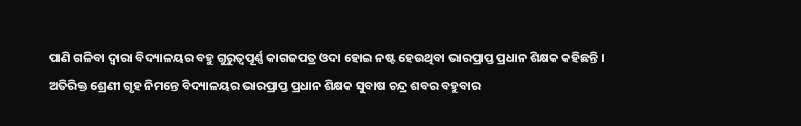ପାଣି ଗଳିବା ଦ୍ଵାରା ବିଦ୍ୟାଳୟର ବହୁ ଗୁରୁତ୍ୱପୂର୍ଣ୍ଣ କାଗଜପତ୍ର ଓଦା ହୋଇ ନଷ୍ଟ ହେଉଥିବା ଭାରପ୍ରାପ୍ତ ପ୍ରଧାନ ଶିକ୍ଷକ କହିଛନ୍ତି । ଅତିରିକ୍ତ ଶ୍ରେଣୀ ଗୃହ ନିମନ୍ତେ ବିଦ୍ୟାଳୟର ଭାରପ୍ରାପ୍ତ ପ୍ରଧାନ ଶିକ୍ଷକ ସୁବାଷ ଚନ୍ଦ୍ର ଶବର ବହୁବାର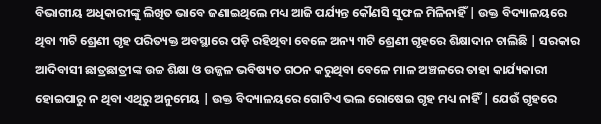ବିଭାଗୀୟ ଅଧିକାରୀଙ୍କୁ ଲିଖିତ ଭାବେ ଜଣାଇଥିଲେ ମଧ୍ୟ ଆଜି ପର୍ଯ୍ୟନ୍ତ କୌଣସି ସୁଫଳ ମିଳିନାହିଁ | ଉକ୍ତ ବିଦ୍ୟାଳୟରେ ଥିବା ୩ଟି ଶ୍ରେଣୀ ଗୃହ ପରିତ୍ୟକ୍ତ ଅବସ୍ଥାରେ ପଡ଼ି ରହିଥିବା ବେଳେ ଅନ୍ୟ ୩ଟି ଶ୍ରେଣୀ ଗୃହରେ ଶିକ୍ଷାଦାନ ଚାଲିଛି | ସରକାର ଆଦିବାସୀ ଛାତ୍ରଛାତ୍ରୀଙ୍କ ଉଚ୍ଚ ଶିକ୍ଷା ଓ ଉଜ୍ଜଳ ଭବିଷ୍ୟତ ଗଠନ କରୁଥିବା ବେଳେ ମାଳ ଅଞ୍ଚଳରେ ତାହା କାର୍ଯ୍ୟକାରୀ ହୋଇପାରୁ ନ ଥିବା ଏଥିରୁ ଅନୁମେୟ | ଉକ୍ତ ବିଦ୍ୟାଳୟରେ ଗୋଟିଏ ଭଲ ରୋଷେଇ ଗୃହ ମଧ୍ୟ ନାହିଁ | ଯେଉଁ ଗୃହରେ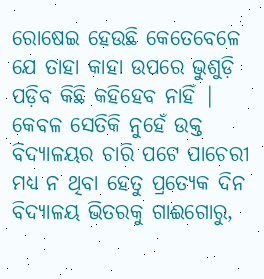ରୋଷେଇ ହେଉଛି କେତେବେଳେ ଯେ ତାହା କାହା ଉପରେ ଭୁଶୁଡ଼ି ପଡ଼ିବ କିଛି କହିହେବ ନାହିଁ | କେବଳ ସେତିକି ନୁହେଁ ଉକ୍ତ ବିଦ୍ୟାଳୟର ଚାରି ପଟେ ପାଚେରୀ ମଧ୍ୟ ନ ଥିବା ହେତୁ ପ୍ରତ୍ୟେକ ଦିନ ବିଦ୍ୟାଳୟ ଭିତରକୁ ଗାଈଗୋରୁ,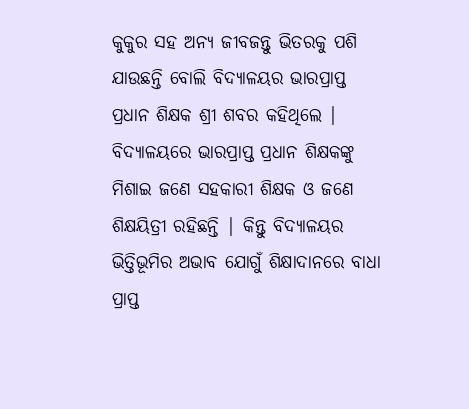କୁକୁର ସହ ଅନ୍ୟ ଜୀବଜନ୍ତୁ ଭିତରକୁ ପଶି ଯାଉଛନ୍ତି ବୋଲି ବିଦ୍ୟାଳୟର ଭାରପ୍ରାପ୍ତ ପ୍ରଧାନ ଶିକ୍ଷକ ଶ୍ରୀ ଶବର କହିଥିଲେ | ବିଦ୍ୟାଳୟରେ ଭାରପ୍ରାପ୍ତ ପ୍ରଧାନ ଶିକ୍ଷକଙ୍କୁ ମିଶାଇ ଜଣେ ସହକାରୀ ଶିକ୍ଷକ ଓ ଜଣେ ଶିକ୍ଷୟିତ୍ରୀ ରହିଛନ୍ତି | କିନ୍ତୁ ବିଦ୍ୟାଳୟର ଭିତ୍ତିଭୂମିର ଅଭାବ ଯୋଗୁଁ ଶିକ୍ଷାଦାନରେ ବାଧା ପ୍ରାପ୍ତ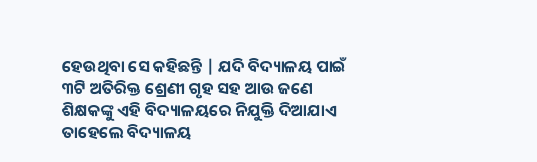ହେଉଥିବା ସେ କହିଛନ୍ତି | ଯଦି ବିଦ୍ୟାଳୟ ପାଇଁ ୩ଟି ଅତିରିକ୍ତ ଶ୍ରେଣୀ ଗୃହ ସହ ଆଉ ଜଣେ ଶିକ୍ଷକଙ୍କୁ ଏହି ବିଦ୍ୟାଳୟରେ ନିଯୁକ୍ତି ଦିଆଯାଏ ତାହେଲେ ବିଦ୍ୟାଳୟ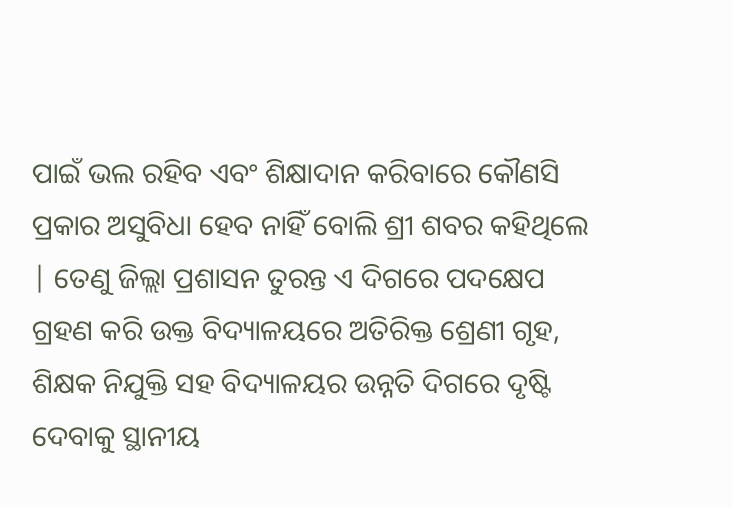ପାଇଁ ଭଲ ରହିବ ଏବଂ ଶିକ୍ଷାଦାନ କରିବାରେ କୌଣସି ପ୍ରକାର ଅସୁବିଧା ହେବ ନାହିଁ ବୋଲି ଶ୍ରୀ ଶବର କହିଥିଲେ | ତେଣୁ ଜିଲ୍ଲା ପ୍ରଶାସନ ତୁରନ୍ତ ଏ ଦିଗରେ ପଦକ୍ଷେପ ଗ୍ରହଣ କରି ଉକ୍ତ ବିଦ୍ୟାଳୟରେ ଅତିରିକ୍ତ ଶ୍ରେଣୀ ଗୃହ, ଶିକ୍ଷକ ନିଯୁକ୍ତି ସହ ବିଦ୍ୟାଳୟର ଉନ୍ନତି ଦିଗରେ ଦୃଷ୍ଟି ଦେବାକୁ ସ୍ଥାନୀୟ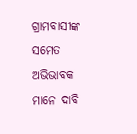ଗ୍ରାମବାସୀଙ୍କ ସମେତ ଅଭିଭାବକ ମାନେ ଦାବି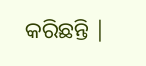କରିଛନ୍ତି |